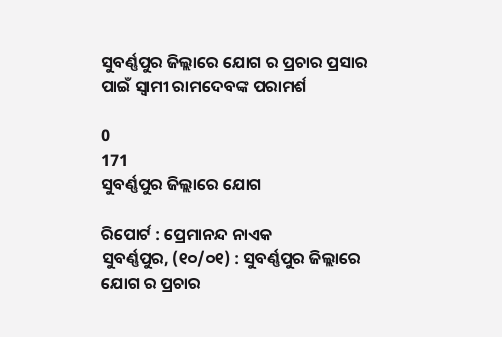ସୁବର୍ଣ୍ଣପୁର ଜିଲ୍ଲାରେ ଯୋଗ ର ପ୍ରଚାର ପ୍ରସାର ପାଇଁ ସ୍ୱାମୀ ରାମଦେବଙ୍କ ପରାମର୍ଶ

0
171
ସୁବର୍ଣ୍ଣପୁର ଜିଲ୍ଲାରେ ଯୋଗ

ରିପୋର୍ଟ : ପ୍ରେମାନନ୍ଦ ନାଏକ
ସୁବର୍ଣ୍ଣପୁର, (୧୦/୦୧) : ସୁବର୍ଣ୍ଣପୁର ଜିଲ୍ଲାରେ ଯୋଗ ର ପ୍ରଚାର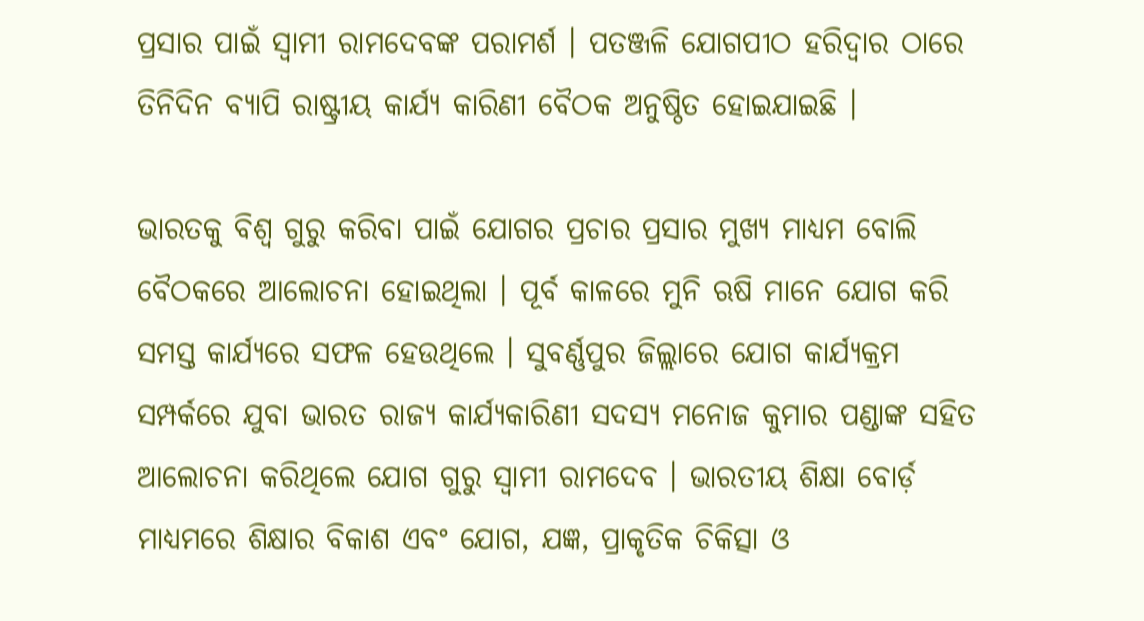ପ୍ରସାର ପାଇଁ ସ୍ୱାମୀ ରାମଦେବଙ୍କ ପରାମର୍ଶ । ପତଞ୍ଜଳି ଯୋଗପୀଠ ହରିଦ୍ୱାର ଠାରେ ତିନିଦିନ ବ୍ୟାପି ରାଷ୍ଟ୍ରୀୟ କାର୍ଯ୍ୟ କାରିଣୀ ବୈଠକ ଅନୁଷ୍ଠିତ ହୋଇଯାଇଛି ।

ଭାରତକୁ ବିଶ୍ୱ ଗୁରୁ କରିବା ପାଇଁ ଯୋଗର ପ୍ରଚାର ପ୍ରସାର ମୁଖ୍ୟ ମାଧ୍ୟମ ବୋଲି ବୈଠକରେ ଆଲୋଚନା ହୋଇଥିଲା । ପୂର୍ବ କାଳରେ ମୁନି ଋଷି ମାନେ ଯୋଗ କରି ସମସ୍ତ କାର୍ଯ୍ୟରେ ସଫଳ ହେଉଥିଲେ । ସୁବର୍ଣ୍ଣପୁର ଜିଲ୍ଲାରେ ଯୋଗ କାର୍ଯ୍ୟକ୍ରମ ସମ୍ପର୍କରେ ଯୁବା ଭାରତ ରାଜ୍ୟ କାର୍ଯ୍ୟକାରିଣୀ ସଦସ୍ୟ ମନୋଜ କୁମାର ପଣ୍ଡାଙ୍କ ସହିତ ଆଲୋଚନା କରିଥିଲେ ଯୋଗ ଗୁରୁ ସ୍ଵାମୀ ରାମଦେବ । ଭାରତୀୟ ଶିକ୍ଷା ବୋର୍ଡ଼ ମାଧ୍ୟମରେ ଶିକ୍ଷାର ବିକାଶ ଏବଂ ଯୋଗ, ଯଜ୍ଞ, ପ୍ରାକୃତିକ ଚିକିତ୍ସା ଓ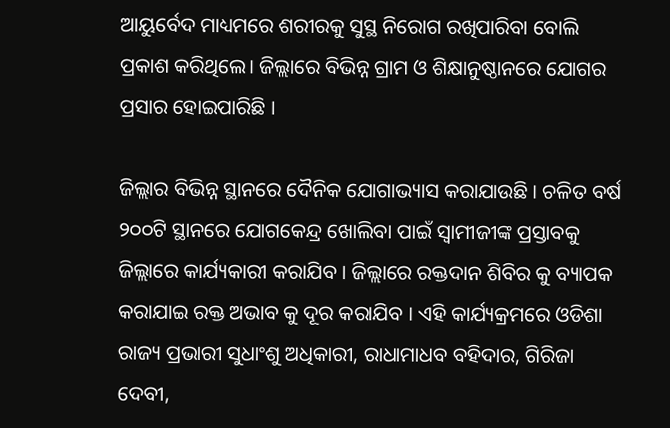ଆୟୁର୍ବେଦ ମାଧ୍ୟମରେ ଶରୀରକୁ ସୁସ୍ଥ ନିରୋଗ ରଖିପାରିବା ବୋଲି ପ୍ରକାଶ କରିଥିଲେ। ଜିଲ୍ଲାରେ ବିଭିନ୍ନ ଗ୍ରାମ ଓ ଶିକ୍ଷାନୁଷ୍ଠାନରେ ଯୋଗର ପ୍ରସାର ହୋଇପାରିଛି ।

ଜିଲ୍ଲାର ବିଭିନ୍ନ ସ୍ଥାନରେ ଦୈନିକ ଯୋଗାଭ୍ୟାସ କରାଯାଉଛି । ଚଳିତ ବର୍ଷ ୨୦୦ଟି ସ୍ଥାନରେ ଯୋଗକେନ୍ଦ୍ର ଖୋଲିବା ପାଇଁ ସ୍ୱାମୀଜୀଙ୍କ ପ୍ରସ୍ତାବକୁ ଜିଲ୍ଲାରେ କାର୍ଯ୍ୟକାରୀ କରାଯିବ । ଜିଲ୍ଲାରେ ରକ୍ତଦାନ ଶିବିର କୁ ବ୍ୟାପକ କରାଯାଇ ରକ୍ତ ଅଭାବ କୁ ଦୂର କରାଯିବ । ଏହି କାର୍ଯ୍ୟକ୍ରମରେ ଓଡିଶା ରାଜ୍ୟ ପ୍ରଭାରୀ ସୁଧାଂଶୁ ଅଧିକାରୀ, ରାଧାମାଧବ ବହିଦାର, ଗିରିଜା ଦେବୀ,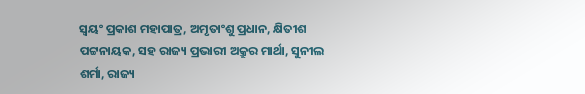ସ୍ୱୟଂ ପ୍ରକାଶ ମହାପାତ୍ର, ଅମୃତାଂଶୁ ପ୍ରଧାନ, କ୍ଷିତୀଶ ପଟ୍ଟନାୟକ, ସହ ରାଜ୍ୟ ପ୍ରଭାରୀ ଅକ୍ରୁର ମାର୍ଥା, ସୁନୀଲ ଶର୍ମା, ରାଜ୍ୟ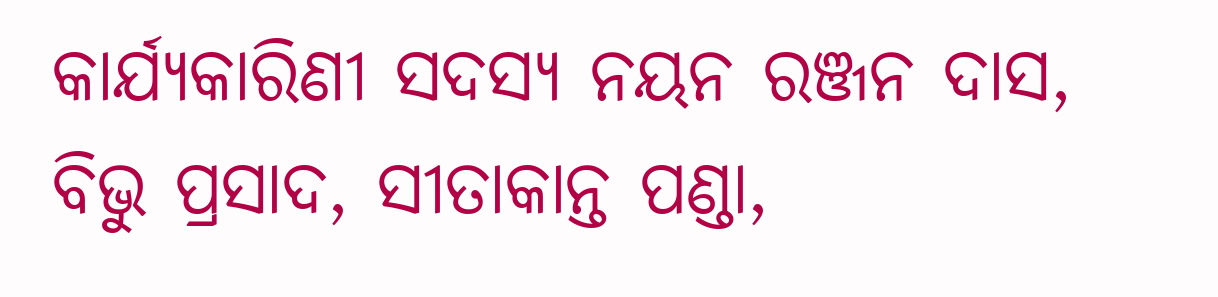କାର୍ଯ୍ୟକାରିଣୀ ସଦସ୍ୟ ନୟନ ରଞ୍ଜନ ଦାସ, ବିଭୁ ପ୍ରସାଦ, ସୀତାକାନ୍ତ ପଣ୍ଡା,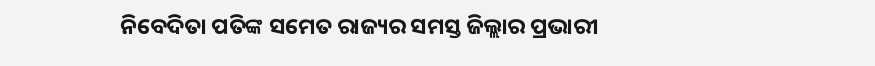ନିବେଦିତା ପତିଙ୍କ ସମେତ ରାଜ୍ୟର ସମସ୍ତ ଜିଲ୍ଲାର ପ୍ରଭାରୀ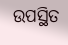ଉପସ୍ଥିତ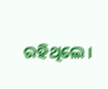ରହିଥିଲେ ।